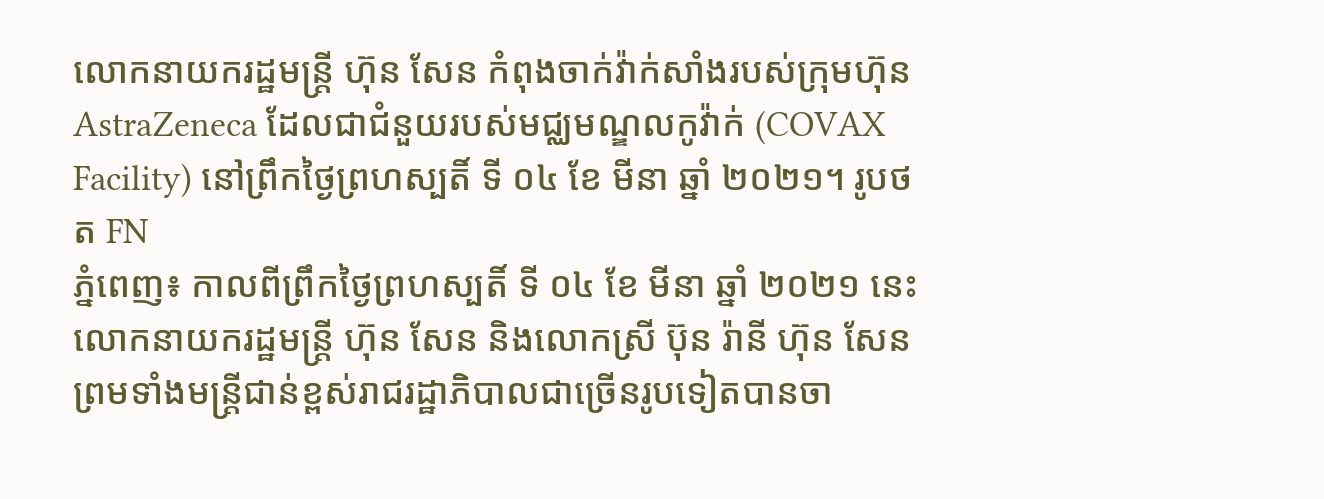លោកនាយករដ្ឋមន្ត្រី ហ៊ុន សែន កំពុងចាក់វ៉ាក់សាំងរបស់ក្រុមហ៊ុន AstraZeneca ដែលជាជំនួយរបស់មជ្ឈមណ្ឌលកូវ៉ាក់ (COVAX Facility) នៅព្រឹកថ្ងៃព្រហស្បតិ៍ ទី ០៤ ខែ មីនា ឆ្នាំ ២០២១។ រូបថត FN
ភ្នំពេញ៖ កាលពីព្រឹកថ្ងៃព្រហស្បតិ៍ ទី ០៤ ខែ មីនា ឆ្នាំ ២០២១ នេះ លោកនាយករដ្ឋមន្រ្តី ហ៊ុន សែន និងលោកស្រី ប៊ុន រ៉ានី ហ៊ុន សែន ព្រមទាំងមន្ត្រីជាន់ខ្ពស់រាជរដ្ឋាភិបាលជាច្រើនរូបទៀតបានចា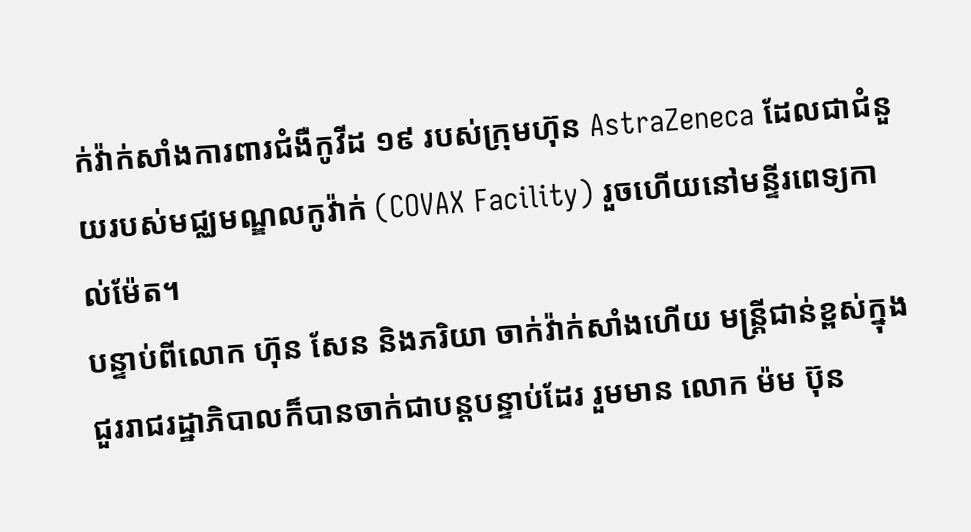ក់វ៉ាក់សាំងការពារជំងឺកូវីដ ១៩ របស់ក្រុមហ៊ុន AstraZeneca ដែលជាជំនួយរបស់មជ្ឈមណ្ឌលកូវ៉ាក់ (COVAX Facility) រួចហើយនៅមន្ទីរពេទ្យកាល់ម៉ែត។
បន្ទាប់ពីលោក ហ៊ុន សែន និងភរិយា ចាក់វ៉ាក់សាំងហើយ មន្រ្តីជាន់ខ្ពស់ក្នុងជួររាជរដ្ឋាភិបាលក៏បានចាក់ជាបន្តបន្ទាប់ដែរ រួមមាន លោក ម៉ម ប៊ុន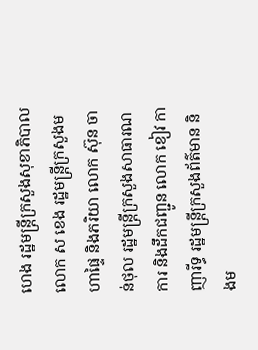ហេង រដ្ឋមន្រ្តីក្រសួងសុខាភិបាល លោក ស ខេង រដ្ឋមន្រ្តីក្រសួងមហាផ្ទៃ និងភរិយា លោក ស៊ុន ចាន់ថុល រដ្ឋមន្រ្តីក្រសួងសាធារណការ និងដឹកជញ្ជូន លោក ខៀវ កាញារីទ្ធ រដ្ឋមន្ត្រីក្រសួងព័ត៌មាន និងម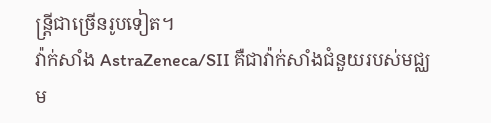ន្រ្តីជាច្រើនរូបទៀត។
វ៉ាក់សាំង AstraZeneca/SII គឺជាវ៉ាក់សាំងជំនួយរបស់មជ្ឈម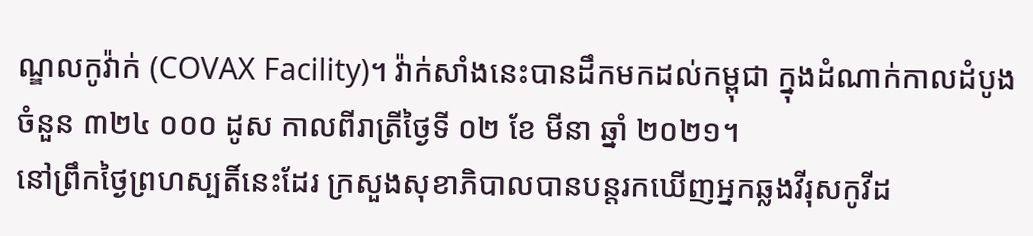ណ្ឌលកូវ៉ាក់ (COVAX Facility)។ វ៉ាក់សាំងនេះបានដឹកមកដល់កម្ពុជា ក្នុងដំណាក់កាលដំបូងចំនួន ៣២៤ ០០០ ដូស កាលពីរាត្រីថ្ងៃទី ០២ ខែ មីនា ឆ្នាំ ២០២១។
នៅព្រឹកថ្ងៃព្រហស្បតិ៍នេះដែរ ក្រសួងសុខាភិបាលបានបន្តរកឃើញអ្នកឆ្លងវីរុសកូវីដ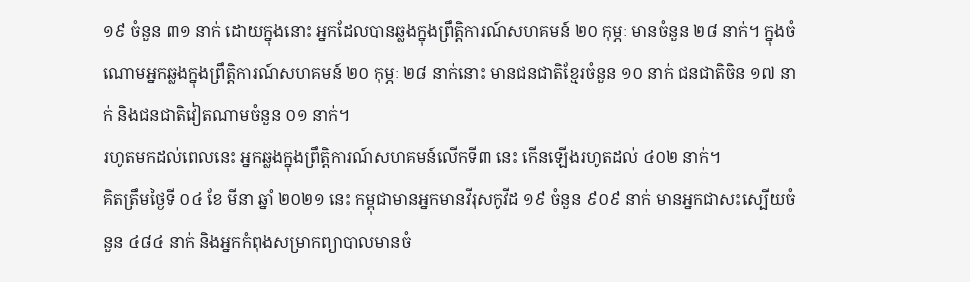១៩ ចំនួន ៣១ នាក់ ដោយក្នុងនោះ អ្នកដែលបានឆ្លងក្នុងព្រឹត្តិការណ៍សហគមន៍ ២០ កុម្ភៈ មានចំនួន ២៨ នាក់។ ក្នុងចំណោមអ្នកឆ្លងក្នុងព្រឹត្តិការណ៍សហគមន៍ ២០ កុម្ភៈ ២៨ នាក់នោះ មានជនជាតិខ្មែរចំនួន ១០ នាក់ ជនជាតិចិន ១៧ នាក់ និងជនជាតិវៀតណាមចំនួន ០១ នាក់។
រហូតមកដល់ពេលនេះ អ្នកឆ្លងក្នុងព្រឹត្តិការណ៍សហគមន៍លើកទី៣ នេះ កើនឡើងរហូតដល់ ៤០២ នាក់។
គិតត្រឹមថ្ងៃទី ០៤ ខែ មីនា ឆ្នាំ ២០២១ នេះ កម្ពុជាមានអ្នកមានវីរុសកូវីដ ១៩ ចំនួន ៩០៩ នាក់ មានអ្នកជាសះស្បើយចំនួន ៤៨៤ នាក់ និងអ្នកកំពុងសម្រាកព្យាបាលមានចំ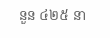នួន ៤២៥ នា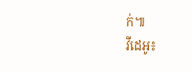ក់៕
វីដេអូ៖